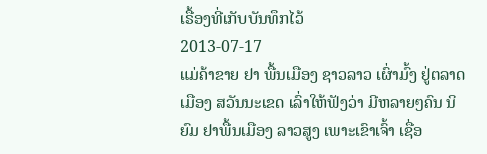ເຣື້ອງທີ່ເກັບບັນທຶກໄວ້
2013-07-17
ແມ່ຄ້າຂາຍ ຢາ ພື້ນເມືອງ ຊາວລາວ ເຜົ່າມົ້ງ ຢູ່ຕລາດ ເມືອງ ສວັນນະເຂດ ເລົ່າໃຫ້ຟັງວ່າ ມີຫລາຍໆຄົນ ນິຍົມ ຢາພື້ນເມືອງ ລາວສູງ ເພາະເຂົາເຈົ້າ ເຊື່ອ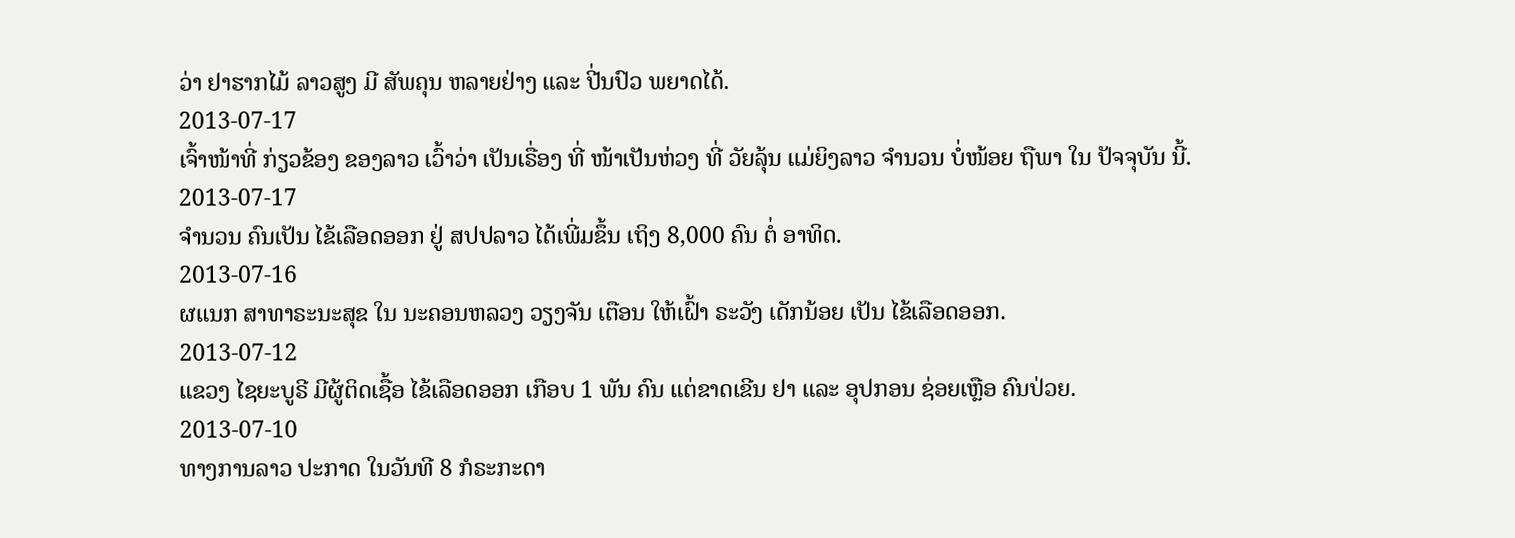ວ່າ ຢາຮາກໄມ້ ລາວສູງ ມີ ສັພຄຸນ ຫລາຍຢ່າງ ແລະ ປີ່ນປົວ ພຍາດໄດ້.
2013-07-17
ເຈົ້າໜ້າທີ່ ກ່ຽວຂ້ອງ ຂອງລາວ ເວົ້າວ່າ ເປັນເຣື່ອງ ທີ່ ໜ້າເປັນຫ່ວງ ທີ່ ວັຍລຸ້ນ ແມ່ຍິງລາວ ຈໍານວນ ບໍ່ໜ້ອຍ ຖືພາ ໃນ ປັຈຈຸບັນ ນີ້.
2013-07-17
ຈໍານວນ ຄົນເປັນ ໄຂ້ເລືອດອອກ ຢູ່ ສປປລາວ ໄດ້ເພີ່ມຂຶ້ນ ເຖິງ 8,000 ຄົນ ຕໍ່ ອາທິດ.
2013-07-16
ຜແນກ ສາທາຣະນະສຸຂ ໃນ ນະຄອນຫລວງ ວຽງຈັນ ເຕືອນ ໃຫ້ເຝົ້າ ຣະວັງ ເດັກນ້ອຍ ເປັນ ໄຂ້ເລືອດອອກ.
2013-07-12
ແຂວງ ໄຊຍະບູຣີ ມີຜູ້ຕິດເຊື້ອ ໄຂ້ເລືອດອອກ ເກືອບ 1 ພັນ ຄົນ ແຕ່ຂາດເຂີນ ຢາ ແລະ ອຸປກອນ ຊ່ອຍເຫຼືອ ຄົນປ່ວຍ.
2013-07-10
ທາງການລາວ ປະກາດ ໃນວັນທີ 8 ກໍຣະກະດາ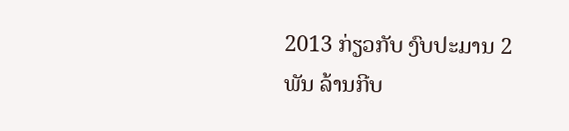2013 ກ່ຽວກັບ ງົບປະມານ 2 ພັນ ລ້ານກີບ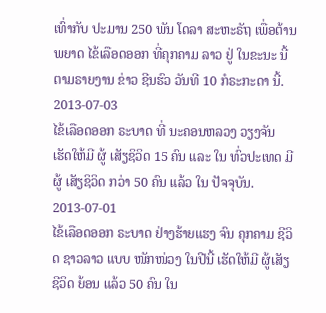ເທົ່າກັບ ປະມານ 250 ພັນ ໂດລາ ສະຫະຣັຖ ເພື່ອຕ້ານ ພຍາດ ໄຂ້ເລືອດອອກ ທີ່ຄຸກຄາມ ລາວ ຢູ່ ໃນຂະນະ ນີ້ ຕາມຣາຍງານ ຂ່າວ ຊີນຮົວ ວັນທີ 10 ກໍຣະກະດາ ນີ້.
2013-07-03
ໄຂ້ເລືອດອອກ ຣະບາດ ທີ່ ນະຄອນຫລວງ ວຽງຈັນ ເຮັດໃຫ້ມີ ຜູ້ ເສັຽຊິວິດ 15 ຄົນ ແລະ ໃນ ທົ່ວປະເທດ ມີຜູ້ ເສັຽຊິວິດ ກວ່າ 50 ຄົນ ແລ້ວ ໃນ ປັຈຈຸບັນ.
2013-07-01
ໄຂ້ເລືອດອອກ ຣະບາດ ຢ່າງຮ້າຍແຮງ ຈົນ ຄຸກຄາມ ຊີວິດ ຊາວລາວ ແບບ ໜັກໜ່ວງ ໃນປີນີ້ ເຮັດໃຫ້ມີ ຜູ້ເສັຽຊີວິດ ຍ້ອນ ແລ້ວ 50 ຄົນ ໃນ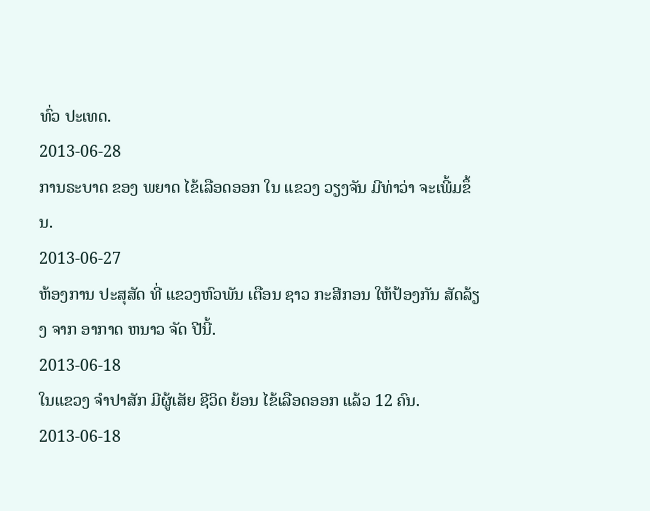ທົ່ວ ປະເທດ.
2013-06-28
ການຣະບາດ ຂອງ ພຍາດ ໄຂ້ເລືອດອອກ ໃນ ແຂວງ ວຽງຈັນ ມີທ່າວ່າ ຈະເພີ້ມຂຶ້ນ.
2013-06-27
ຫ້ອງການ ປະສຸສັດ ທີ່ ແຂວງຫົວພັນ ເຕືອນ ຊາວ ກະສີກອນ ໃຫ້ປ້ອງກັນ ສັດລ້ຽງ ຈາກ ອາກາດ ຫນາວ ຈັດ ປີນີ້.
2013-06-18
ໃນແຂວງ ຈໍາປາສັກ ມີຜູ້ເສັຍ ຊີວິດ ຍ້ອນ ໄຂ້ເລືອດອອກ ແລ້ວ 12 ຄົນ.
2013-06-18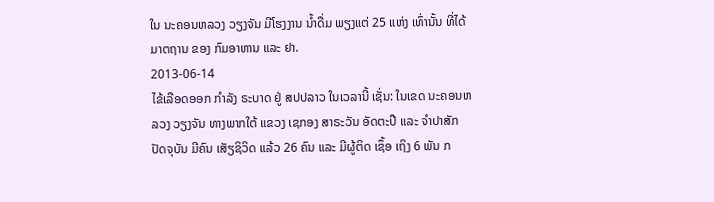ໃນ ນະຄອນຫລວງ ວຽງຈັນ ມີໂຮງງານ ນໍ້າດື່ມ ພຽງແຕ່ 25 ແຫ່ງ ເທົ່ານັ້ນ ທີ່ໄດ້ ມາຕຖານ ຂອງ ກົມອາຫານ ແລະ ຢາ.
2013-06-14
ໄຂ້ເລືອດອອກ ກຳລັງ ຣະບາດ ຢູ່ ສປປລາວ ໃນເວລານີ້ ເຊັ່ນ: ໃນເຂດ ນະຄອນຫລວງ ວຽງຈັນ ທາງພາກໃຕ້ ແຂວງ ເຊກອງ ສາຣະວັນ ອັດຕະປື ແລະ ຈຳປາສັກ ປັດຈຸບັນ ມີຄົນ ເສັຽຊິວິດ ແລ້ວ 26 ຄົນ ແລະ ມີຜູ້ຕິດ ເຊຶ້ອ ເຖິງ 6 ພັນ ກ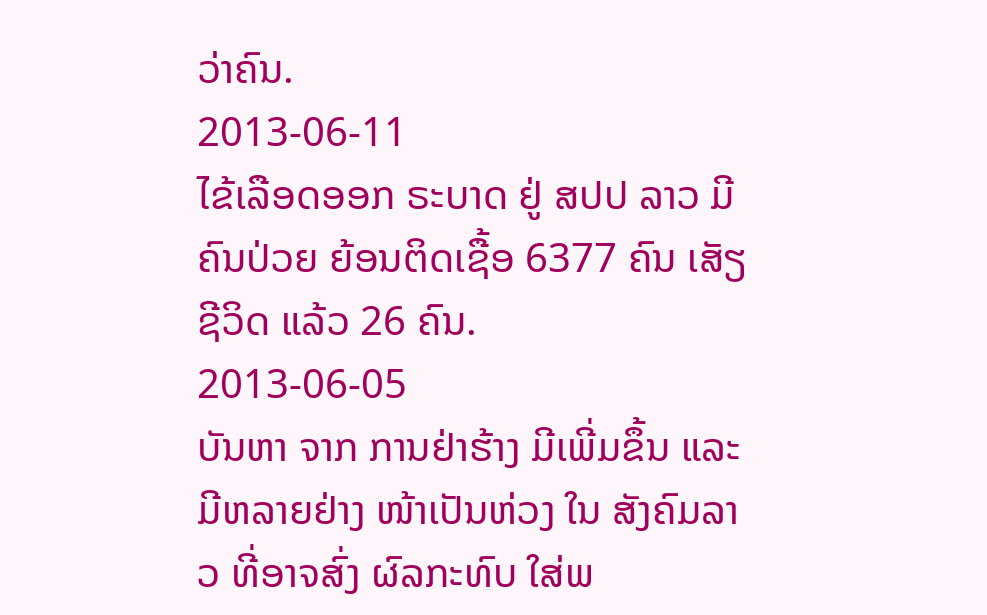ວ່າຄົນ.
2013-06-11
ໄຂ້ເລືອດອອກ ຣະບາດ ຢູ່ ສປປ ລາວ ມີຄົນປ່ວຍ ຍ້ອນຕິດເຊື້ອ 6377 ຄົນ ເສັຽຊີວິດ ແລ້ວ 26 ຄົນ.
2013-06-05
ບັນຫາ ຈາກ ການຢ່າຮ້າງ ມີເພີ່ມຂຶ້ນ ແລະ ມີຫລາຍຢ່າງ ໜ້າເປັນຫ່ວງ ໃນ ສັງຄົມລາວ ທີ່ອາຈສົ່ງ ຜົລກະທົບ ໃສ່ພ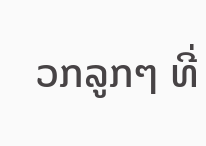ວກລູກໆ ທີ່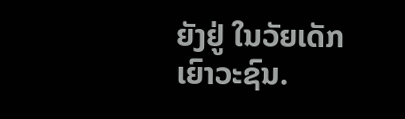ຍັງຢູ່ ໃນວັຍເດັກ ເຍົາວະຊົນ.